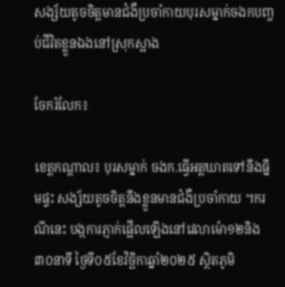សង្ស័យតូចចិត្តមានជំងឺប្រចាំកាយបុរសម្នាក់ចងកបញ្ចប់ជីវិតខ្លួនឯងនៅស្រុកស្អាង

ចែករំលែក៖

ខេត្តកណ្ដាល៖ បុរសម្នាក់ ចងក.ធ្វើអត្តឃាតទៅនឹងធ្នឹមផ្ទះ សង្ស័យតូចចិត្តនឹងខ្លួនមានជំងឺប្រចាំកាយ ។ករណីនេះ បង្កការភ្ញាក់ផ្អើលឡើងនៅវេលាម៉ោ១២និង៣០នាទី ថ្ងៃទី០៥ខែវិច្ឆិកាឆ្នាំ២០២៥ ស្ថិតភូមិ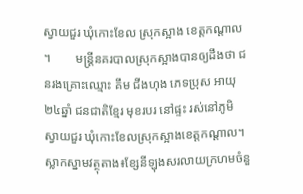ស្វាយជួរ ឃុំកោះខែល ស្រុកស្អាង ខេត្តកណ្តាល ។        មន្ត្រីនគរបាលស្រុកស្អាងបានឲ្យដឹងថា ជនរងគ្រោះឈ្មោះ គឹម ជីងហុង ភេទប្រុស អាយុ២៤ឆ្នាំ ជនជាតិខ្មែរ មុខរបរ នៅផ្ទះ រស់នៅភូមិ ស្វាយជួរ ឃុំកោះខែលស្រុកស្អាងខេត្តកណ្ដាល។ ស្លាកស្នាមវត្ថុតាង៖ខ្សែនីឡុងសរលាយក្រហមចំនួ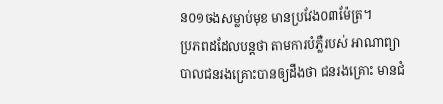ន០១ចងសម្លាប់មុខ មានប្រវែង០៣ម៉ែត្រ។
ប្រភពដដែលបន្តថា តាមការបំភ្លឺរបស់ អាណាព្យាបាលជនរងគ្រោះបានឲ្យដឹងថា ជនរងគ្រោះ មានជំ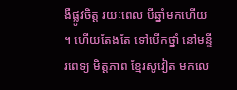ងឺផ្លូវចិត្ត រយៈពេល បីឆ្នាំមកហើយ ។ ហើយតែងតែ ទៅបើកថ្នាំ នៅមន្ទីរពេទ្យ មិត្តភាព ខ្មែរសូវៀត មកលេ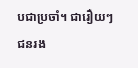បជាប្រចាំ។ ជារឿយៗ ជនរង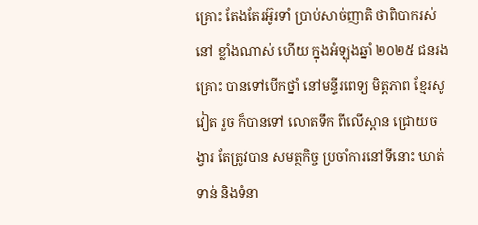គ្រោះ តែងតែរអ៊ូរទាំ ប្រាប់សាច់ញាតិ ថាពិបាករស់នៅ ខ្លាំងណាស់ ហើយ ក្នុងអំឡុងឆ្នាំ ២០២៥ ជនរងគ្រោះ បានទៅបើកថ្នាំ នៅមន្ទីរពេទ្យ មិត្តភាព ខ្មែរសូវៀត រួច ក៏បានទៅ លោតទឹក ពីលើស្ពាន ជ្រោយចង្វារ តែត្រូវបាន សមត្ថកិច្ច ប្រចាំការនៅទីនោះ ឃាត់ទាន់ និងទំនា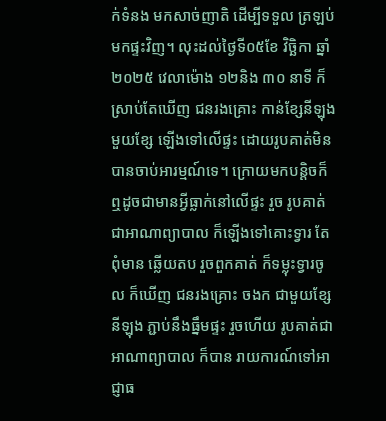ក់ទំនង មកសាច់ញាតិ ដើម្បីទទួល ត្រឡប់មកផ្ទះវិញ។ លុះដល់ថ្ងៃទី០៥ខែ វិច្ឆិកា ឆ្នាំ ២០២៥ វេលាម៉ោង ១២និង ៣០ នាទី ក៏ស្រាប់តែឃើញ ជនរងគ្រោះ កាន់ខ្សែនីឡុង មួយខ្សែ ឡើងទៅលើផ្ទះ ដោយរូបគាត់មិនបានចាប់អារម្មណ៍ទេ។ ក្រោយមកបន្តិចក៏ឮដូចជាមានអ្វីធ្លាក់នៅលើផ្ទះ រួច រូបគាត់ជាអាណាព្យាបាល ក៏ឡើងទៅគោះទ្វារ តែពុំមាន ឆ្លើយតប រួចពួកគាត់ ក៏ទម្លុះទ្វារចូល ក៏ឃើញ ជនរងគ្រោះ ចងក ជាមួយខ្សែនីឡុង ភ្ជាប់នឹងធ្នឹមផ្ទះ រួចហើយ រូបគាត់ជាអាណាព្យាបាល ក៏បាន រាយការណ៍ទៅអាជ្ញាធ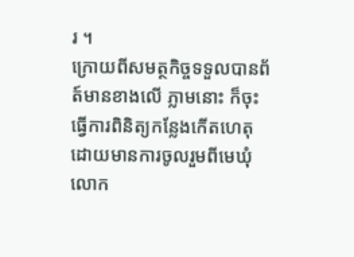រ ។
ក្រោយពីសមត្ថកិច្ចទទួលបានព័ត៍មានខាងលើ ភ្លាមនោះ ក៏ចុះធ្វើការពិនិត្យកន្លែងកើតហេតុ ដោយមានការចូលរួមពីមេឃុំ  លោក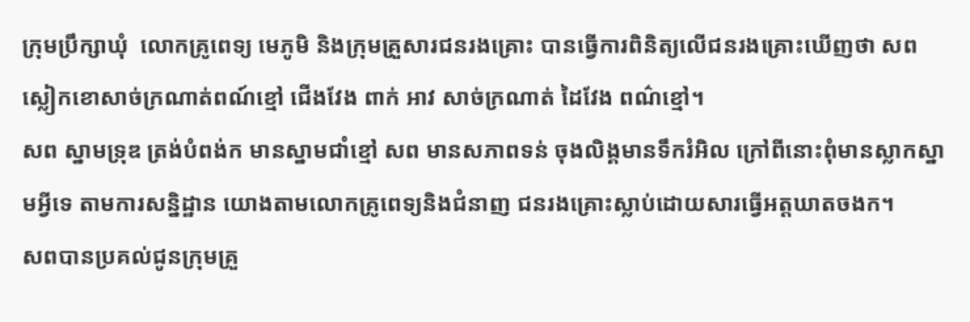ក្រុមប្រឹក្សាឃុំ  លោកគ្រូពេទ្យ មេភូមិ និងក្រុមគ្រួសារជនរងគ្រោះ បានធ្វើការពិនិត្យលើជនរងគ្រោះឃើញថា សពស្លៀកខោសាច់ក្រណាត់ពណ៍ខ្មៅ ជើងវែង ពាក់ អាវ សាច់ក្រណាត់ ដៃវែង ពណ៌ខ្មៅ។
សព ស្នាមទ្រុឌ ត្រង់បំពង់ក មានស្នាមជាំខ្មៅ សព មានសភាពទន់ ចុងលិង្គមានទឹករំអិល ក្រៅពីនោះពុំមានស្លាកស្នាមអ្វីទេ តាមការសន្និដ្ឋាន យោងតាមលោកគ្រូពេទ្យនិងជំនាញ ជនរងគ្រោះស្លាប់ដោយសារធ្វើអត្តឃាតចងក។
សពបានប្រគល់ជូនក្រុមគ្រួ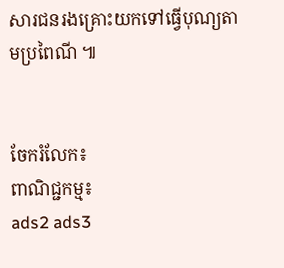សារជនរងគ្រោះយកទៅធ្វើបុណ្យតាមប្រពៃណី ៕


ចែករំលែក៖
ពាណិជ្ជកម្ម៖
ads2 ads3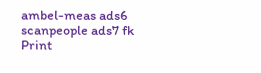ambel-meas ads6 scanpeople ads7 fk Print